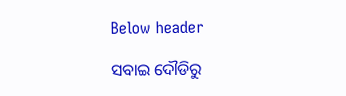Below header

ସବାଇ ଦୌଡିରୁ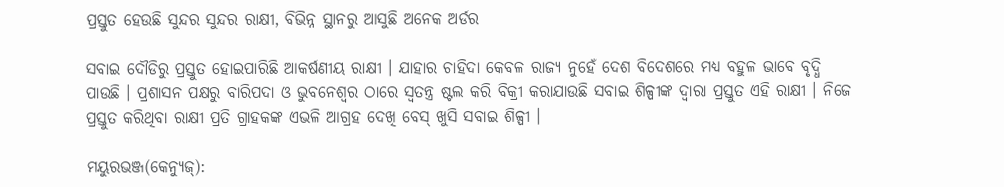ପ୍ରସ୍ତୁତ ହେଉଛି ସୁନ୍ଦର ସୁନ୍ଦର ରାକ୍ଷୀ, ବିଭିନ୍ନ ସ୍ଥାନରୁ ଆସୁଛି ଅନେକ ଅର୍ଡର

ସବାଇ ଦୌଡିରୁ ପ୍ରସ୍ତୁତ ହୋଇପାରିଛି ଆକର୍ଷଣୀୟ ରାକ୍ଷୀ । ଯାହାର ଚାହିଦା କେବଳ ରାଜ୍ୟ ନୁହେଁ ଦେଶ ବିଦେଶରେ ମଧ୍ୟ ବହୁଳ ଭାବେ ବୃଦ୍ଧି ପାଉଛି । ପ୍ରଶାସନ ପକ୍ଷରୁ ବାରିପଦା ଓ ଭୁବନେଶ୍ଵର ଠାରେ ସ୍ଵତନ୍ତ୍ର ଷ୍ଟଲ କରି ବିକ୍ରୀ କରାଯାଉଛି ସବାଇ ଶିଳ୍ପୀଙ୍କ ଦ୍ଵାରା ପ୍ରସ୍ତୁତ ଏହି ରାକ୍ଷୀ । ନିଜେ ପ୍ରସ୍ତୁତ କରିଥିବା ରାକ୍ଷୀ ପ୍ରତି ଗ୍ରାହକଙ୍କ ଏଭଳି ଆଗ୍ରହ ଦେଖି ବେସ୍ ଖୁସି ସବାଇ ଶିଳ୍ପୀ ।

ମୟୁରଭଞ୍ଜ(କେନ୍ୟୁଜ୍):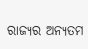ରାଜ୍ୟର ଅନ୍ୟତମ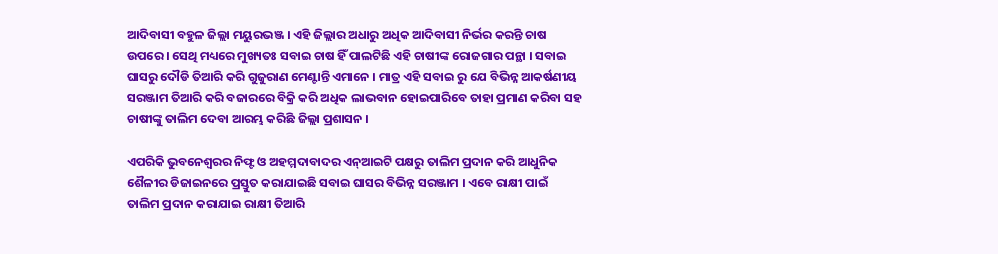ଆଦିବାସୀ ବହୁଳ ଜିଲ୍ଲା ମୟୁରଭଞ୍ଜ । ଏହି ଜିଲ୍ଲାର ଅଧାରୁ ଅଧିକ ଆଦିବାସୀ ନିର୍ଭର କରନ୍ତି ଚାଷ ଉପରେ । ସେଥି ମଧ୍ୟରେ ମୁଖ୍ୟତଃ ସବାଇ ଚାଷ ହିଁ ପାଲଟିଛି ଏହି ଚାଷୀଙ୍କ ରୋଜଗାର ପନ୍ଥା । ସବାଇ ଘାସରୁ ଦୌଡି ତିଆରି କରି ଗୁଜୁରାଣ ମେଣ୍ଟାନ୍ତି ଏମାନେ । ମାତ୍ର ଏହି ସବାଇ ରୁ ଯେ ବିଭିନ୍ନ ଆକର୍ଷଣୀୟ ସରଞ୍ଜାମ ତିଆରି କରି ବଜାରରେ ବିକ୍ରି କରି ଅଧିକ ଲାଭବାନ ହୋଇପାରିବେ ତାହା ପ୍ରମାଣ କରିବା ସହ ଚାଷୀଙ୍କୁ ତାଲିମ ଦେବା ଆରମ୍ଭ କରିଛି ଜିଲ୍ଲା ପ୍ରଶାସନ ।

ଏପରିକି ଭୁବନେଶ୍ଵରର ନିଫ୍ଟ ଓ ଅହମ୍ମଦାବାଦର ଏନ୍ଆଇଟି ପକ୍ଷରୁ ତାଲିମ ପ୍ରଦାନ କରି ଆଧୁନିକ ଶୈଳୀର ଡିଜାଇନରେ ପ୍ରସ୍ତୁତ କରାଯାଇଛି ସବାଇ ଘାସର ବିଭିନ୍ନ ସରଞ୍ଜାମ । ଏବେ ରାକ୍ଷୀ ପାଇଁ ତାଲିମ ପ୍ରଦାନ କରାଯାଇ ରାକ୍ଷୀ ତିଆରି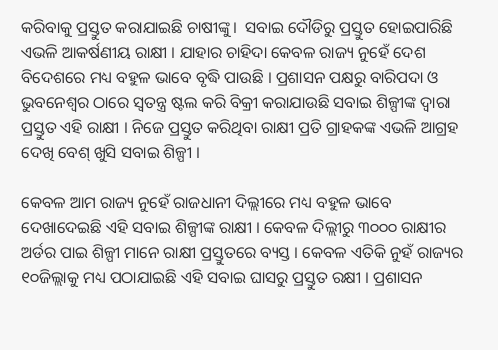କରିବାକୁ ପ୍ରସ୍ତୁତ କରାଯାଇଛି ଚାଷୀଙ୍କୁ।  ସବାଇ ଦୌଡିରୁ ପ୍ରସ୍ତୁତ ହୋଇପାରିଛି ଏଭଳି ଆକର୍ଷଣୀୟ ରାକ୍ଷୀ । ଯାହାର ଚାହିଦା କେବଳ ରାଜ୍ୟ ନୁହେଁ ଦେଶ ବିଦେଶରେ ମଧ୍ୟ ବହୁଳ ଭାବେ ବୃଦ୍ଧି ପାଉଛି । ପ୍ରଶାସନ ପକ୍ଷରୁ ବାରିପଦା ଓ ଭୁବନେଶ୍ଵର ଠାରେ ସ୍ଵତନ୍ତ୍ର ଷ୍ଟଲ କରି ବିକ୍ରୀ କରାଯାଉଛି ସବାଇ ଶିଳ୍ପୀଙ୍କ ଦ୍ଵାରା ପ୍ରସ୍ତୁତ ଏହି ରାକ୍ଷୀ । ନିଜେ ପ୍ରସ୍ତୁତ କରିଥିବା ରାକ୍ଷୀ ପ୍ରତି ଗ୍ରାହକଙ୍କ ଏଭଳି ଆଗ୍ରହ ଦେଖି ବେଶ୍ ଖୁସି ସବାଇ ଶିଳ୍ପୀ ।

କେବଳ ଆମ ରାଜ୍ୟ ନୁହେଁ ରାଜଧାନୀ ଦିଲ୍ଲୀରେ ମଧ୍ୟ ବହୁଳ ଭାବେ ଦେଖାଦେଇଛି ଏହି ସବାଇ ଶିଳ୍ପୀଙ୍କ ରାକ୍ଷୀ । କେବଳ ଦିଲ୍ଲୀରୁ ୩୦୦୦ ରାକ୍ଷୀର ଅର୍ଡର ପାଇ ଶିଳ୍ପୀ ମାନେ ରାକ୍ଷୀ ପ୍ରସ୍ତୁତରେ ବ୍ୟସ୍ତ । କେବଳ ଏତିକି ନୁହଁ ରାଜ୍ୟର ୧୦ଜିଲ୍ଲାକୁ ମଧ୍ୟ ପଠାଯାଇଛି ଏହି ସବାଇ ଘାସରୁ ପ୍ରସ୍ତୁତ ରକ୍ଷୀ । ପ୍ରଶାସନ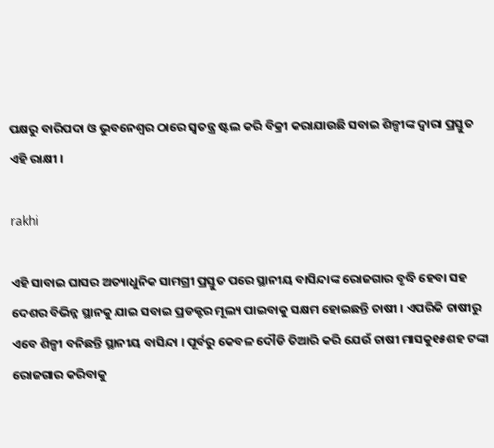ପକ୍ଷରୁ ବାରିପଦା ଓ ଭୁବନେଶ୍ଵର ଠାରେ ସ୍ଵତନ୍ତ୍ର ଷ୍ଟଲ କରି ବିକ୍ରୀ କରାଯାଉଛି ସବାଇ ଶିଳ୍ପୀଙ୍କ ଦ୍ଵାରା ପ୍ରସ୍ତୁତ ଏହି ରାକ୍ଷୀ ।

rakhi

ଏହି ସାବାଇ ଘାସର ଅତ୍ୟାଧୁନିକ ସାମଗ୍ରୀ ପ୍ରସ୍ତୁତ ପରେ ସ୍ଥାନୀୟ ବାସିନ୍ଦାଙ୍କ ରୋଜଗାର ବୃଦ୍ଧି ହେବା ସହ ଦେଶର ବିଭିନ୍ନ ସ୍ଥାନକୁ ଯାଇ ସବାଇ ପ୍ରଡକ୍ଟର ମୂଲ୍ୟ ପାଇବାକୁ ସକ୍ଷମ ହୋଇଛନ୍ତି ଚାଷୀ । ଏପରିକି ଚାଷୀରୁ ଏବେ ଶିଳ୍ପୀ ବନିଛନ୍ତି ସ୍ଥାନୀୟ ବାସିନ୍ଦା । ପୂର୍ବରୁ କେବଳ ଦୌଡି ତିଆରି କରି ଯେଉଁ ଚାଷୀ ମାସକୁ୧୫ଶହ ଟଙ୍କା ରୋଜଗାର କରିବାକୁ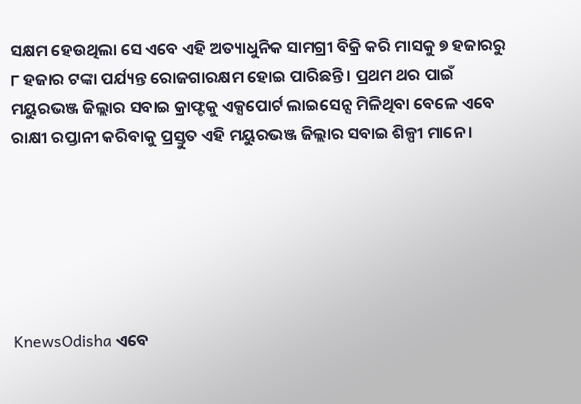ସକ୍ଷମ ହେଉଥିଲା ସେ ଏବେ ଏହି ଅତ୍ୟାଧୁନିକ ସାମଗ୍ରୀ ବିକ୍ରି କରି ମାସକୁ ୭ ହଜାରରୁ ୮ ହଜାର ଟଙ୍କା ପର୍ଯ୍ୟନ୍ତ ରୋଜଗାରକ୍ଷମ ହୋଇ ପାରିଛନ୍ତି । ପ୍ରଥମ ଥର ପାଇଁ ମୟୁରଭଞ୍ଜ ଜିଲ୍ଲାର ସବାଇ କ୍ରାଫ୍ଟକୁ ଏକ୍ସପୋର୍ଟ ଲାଇସେନ୍ସ ମିଳିଥିବା ବେଳେ ଏବେ ରାକ୍ଷୀ ରପ୍ତାନୀ କରିବାକୁ ପ୍ରସ୍ତୁତ ଏହି ମୟୁରଭଞ୍ଜ ଜିଲ୍ଲାର ସବାଇ ଶିଳ୍ପୀ ମାନେ ।






KnewsOdisha ଏବେ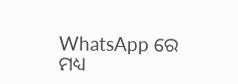WhatsApp ରେ ମଧ୍ୟ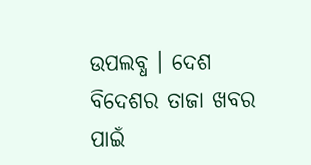ଉପଲବ୍ଧ । ଦେଶ ବିଦେଶର ତାଜା ଖବର ପାଇଁ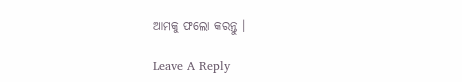ଆମକୁ ଫଲୋ କରନ୍ତୁ ।

Leave A Reply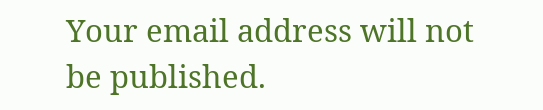Your email address will not be published.